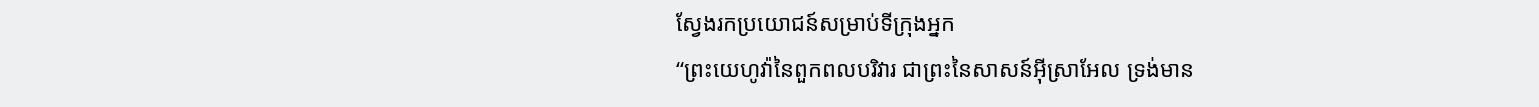ស្វែងរកប្រយោជន៍សម្រាប់ទីក្រុងអ្នក
“ព្រះយេហូវ៉ានៃពួកពលបរិវារ ជាព្រះនៃសាសន៍អ៊ីស្រាអែល ទ្រង់មាន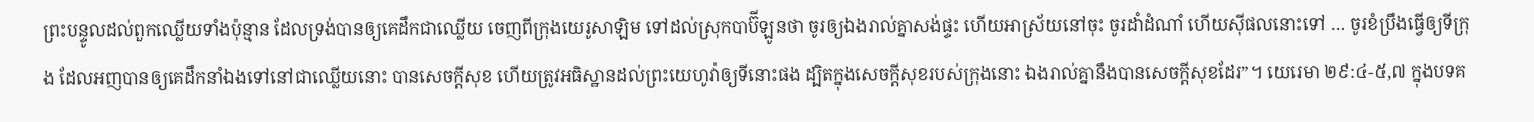ព្រះបន្ទូលដល់ពួកឈ្លើយទាំងប៉ុន្មាន ដែលទ្រង់បានឲ្យគេដឹកជាឈ្លើយ ចេញពីក្រុងយេរូសាឡិម ទៅដល់ស្រុកបាប៊ីឡូនថា ចូរឲ្យឯងរាល់គ្នាសង់ផ្ទះ ហើយអាស្រ័យនៅចុះ ចូរដាំដំណាំ ហើយស៊ីផលនោះទៅ … ចូរខំប្រឹងធ្វើឲ្យទីក្រុង ដែលអញបានឲ្យគេដឹកនាំឯងទៅនៅជាឈ្លើយនោះ បានសេចក្តីសុខ ហើយត្រូវអធិស្ឋានដល់ព្រះយេហូវ៉ាឲ្យទីនោះផង ដ្បិតក្នុងសេចក្តីសុខរបស់ក្រុងនោះ ឯងរាល់គ្នានឹងបានសេចក្តីសុខដែរ”។ យេរេមា ២៩:៤-៥,៧ ក្នុងបទគ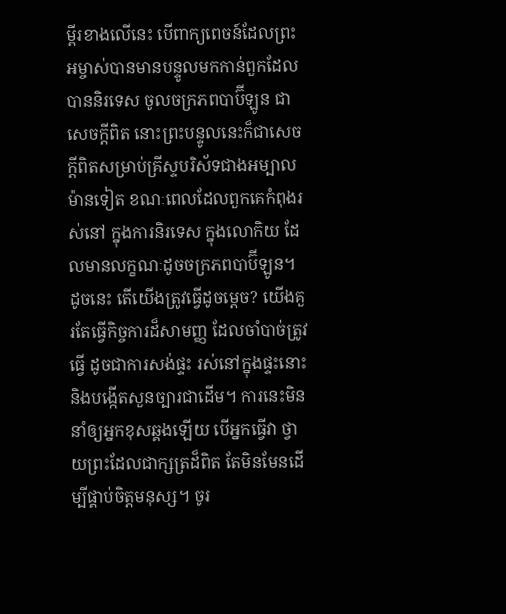ម្ពីរខាងលើនេះ បើពាក្យពេចន៍ដែលព្រះអម្ចាស់បានមានបន្ទូលមកកាន់ពួកដែលបាននិរទេស ចូលចក្រភពបាប៊ីឡូន ជាសេចក្តីពិត នោះព្រះបន្ទូលនេះក៏ជាសេចក្តីពិតសម្រាប់គ្រីស្ទបរិស័ទជាងអម្បាលម៉ានទៀត ខណៈពេលដែលពួកគេកំពុងរស់នៅ ក្នុងការនិរទេស ក្នុងលោកិយ ដែលមានលក្ខណៈដូចចក្រភពបាប៊ីឡូន។ ដូចនេះ តើយើងត្រូវធ្វើដូចម្តេច? យើងគួរតែធ្វើកិច្ចការដ៏សាមញ្ញ ដែលចាំបាច់ត្រូវធ្វើ ដូចជាការសង់ផ្ទះ រស់នៅក្នុងផ្ទះនោះ និងបង្កើតសួនច្បារជាដើម។ ការនេះមិននាំឲ្យអ្នកខុសឆ្គងឡើយ បើអ្នកធ្វើវា ថ្វាយព្រះដែលជាក្សត្រដ៏ពិត តែមិនមែនដើម្បីផ្គាប់ចិត្តមនុស្ស។ ចូរ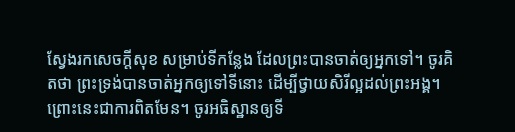ស្វែងរកសេចក្តីសុខ សម្រាប់ទីកន្លែង ដែលព្រះបានចាត់ឲ្យអ្នកទៅ។ ចូរគិតថា ព្រះទ្រង់បានចាត់អ្នកឲ្យទៅទីនោះ ដើម្បីថ្វាយសិរីល្អដល់ព្រះអង្គ។ ព្រោះនេះជាការពិតមែន។ ចូរអធិស្ឋានឲ្យទី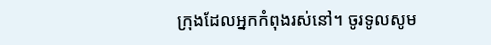ក្រុងដែលអ្នកកំពុងរស់នៅ។ ចូរទូលសូម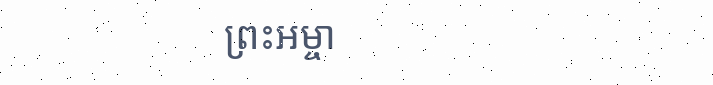ព្រះអម្ចា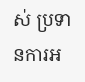ស់ ប្រទានការអ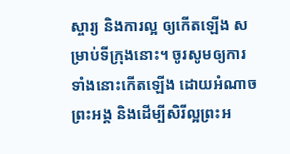ស្ចារ្យ និងការល្អ ឲ្យកើតឡើង សម្រាប់ទីក្រុងនោះ។ ចូរសូមឲ្យការទាំងនោះកើតឡើង ដោយអំណាចព្រះអង្គ និងដើម្បីសិរីល្អព្រះអ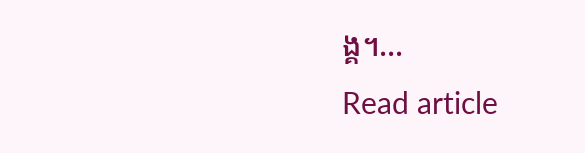ង្គ។…
Read article